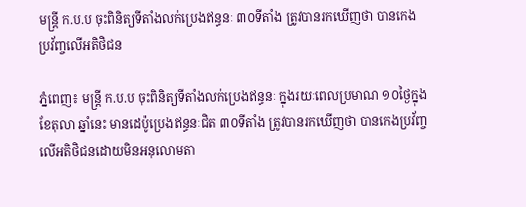មន្ត្រី ក.ប.ប ចុះពិនិត្យទីតាំងលក់ប្រេងឥន្ធនៈ ៣០ទីតាំង ត្រូវបានរកឃើញថា បានកេងប្រវ័ញ្ចលើអតិថិជន

ភ្នំពេញ៖ មន្ត្រី ក.ប.ប ចុះពិនិត្យទីតាំងលក់ប្រេងឥន្ធនៈ ក្នុងរយៈពេលប្រមាណ ១០ថ្ងៃក្នុងខែតុលា ឆ្នាំនេះ មានដេប៉ូប្រេងឥន្ធនៈជិត ៣០ទីតាំង ត្រូវបានរកឃើញថា បានកេងប្រវ័ញ្ចលើអតិថិជនដោយមិនអនុលោមតា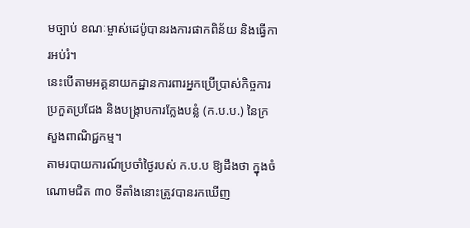មច្បាប់ ខណៈម្ចាស់ដេប៉ូបានរងការផាកពិន័យ និងធ្វើការអប់រំ។
នេះបើតាមអគ្គនាយកដ្ឋានការពារអ្នកប្រើប្រាស់កិច្ចការប្រកួតប្រជែង និងបង្ក្រាបការក្លែងបន្លំ (ក.ប.ប.) នៃក្រសួងពាណិជ្ជកម្ម។
តាមរបាយការណ៍ប្រចាំថ្ងៃរបស់ ក.ប.ប ឱ្យដឹងថា ក្នុងចំណោមជិត ៣០ ទីតាំងនោះត្រូវបានរកឃើញ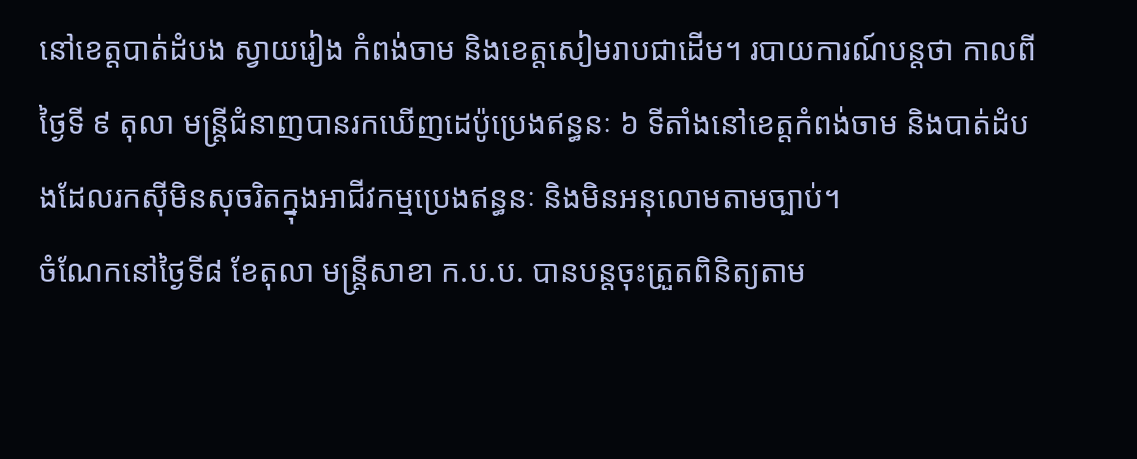នៅខេត្តបាត់ដំបង ស្វាយរៀង កំពង់ចាម និងខេត្តសៀមរាបជាដើម។ របាយការណ៍បន្តថា កាលពីថ្ងៃទី ៩ តុលា មន្ត្រីជំនាញបានរកឃើញដេប៉ូប្រេងឥន្ធនៈ ៦ ទីតាំងនៅខេត្តកំពង់ចាម និងបាត់ដំបងដែលរកស៊ីមិនសុចរិតក្នុងអាជីវកម្មប្រេងឥន្ធនៈ និងមិនអនុលោមតាមច្បាប់។
ចំណែកនៅថ្ងៃទី៨ ខែតុលា មន្ត្រីសាខា ក.ប.ប. បានបន្តចុះត្រួតពិនិត្យតាម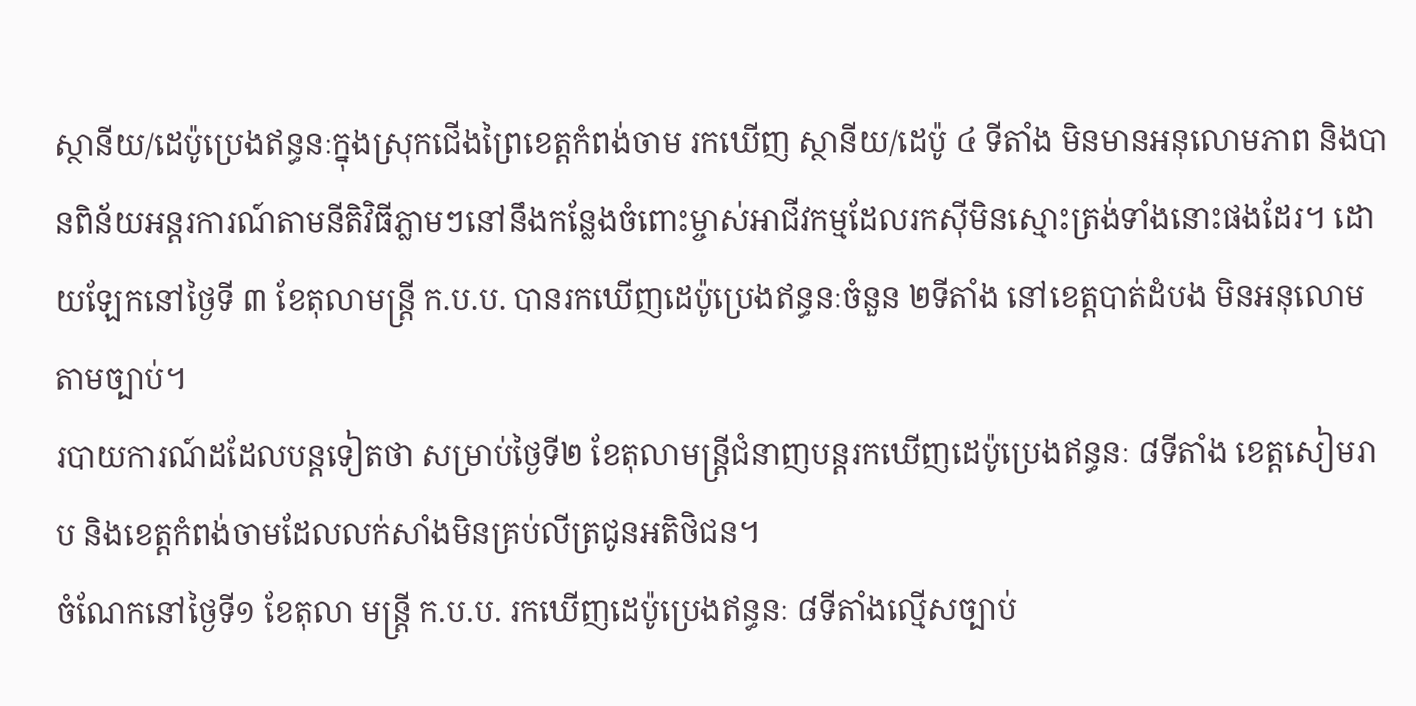ស្ថានីយ/ដេប៉ូប្រេងឥន្ធនៈក្នុងស្រុកជើងព្រៃខេត្តកំពង់ចាម រកឃើញ ស្ថានីយ/ដេប៉ូ ៤ ទីតាំង មិនមានអនុលោមភាព និងបានពិន័យអន្តរការណ៍តាមនីតិវិធីភ្លាមៗនៅនឹងកន្លែងចំពោះម្ចាស់អាជីវកម្មដែលរកស៊ីមិនស្មោះត្រង់ទាំងនោះផងដែរ។ ដោយឡែកនៅថ្ងៃទី ៣ ខែតុលាមន្ត្រី ក.ប.ប. បានរកឃើញដេប៉ូប្រេងឥន្ធនៈចំនួន ២ទីតាំង នៅខេត្តបាត់ដំបង មិនអនុលោមតាមច្បាប់។
របាយការណ៍ដដែលបន្តទៀតថា សម្រាប់ថ្ងៃទី២ ខែតុលាមន្ត្រីជំនាញបន្តរកឃើញដេប៉ូប្រេងឥន្ធនៈ ៨ទីតាំង ខេត្តសៀមរាប និងខេត្តកំពង់ចាមដែលលក់សាំងមិនគ្រប់លីត្រជូនអតិថិជន។
ចំណែកនៅថ្ងៃទី១ ខែតុលា មន្ត្រី ក.ប.ប. រកឃើញដេប៉ូប្រេងឥន្ធនៈ ៨ទីតាំងល្មើសច្បាប់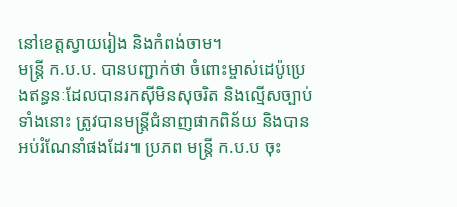នៅខេត្តស្វាយរៀង និងកំពង់ចាម។
មន្ត្រី ក.ប.ប. បានបញ្ជាក់ថា ចំពោះម្ចាស់ដេប៉ូប្រេងឥន្ធនៈដែលបានរកស៊ីមិនសុចរិត និងល្មើសច្បាប់ទាំងនោះ ត្រូវបានមន្ត្រីជំនាញផាកពិន័យ និងបានអប់រំណែនាំផងដែរ៕ ប្រភព មន្ត្រី ក.ប.ប ចុះ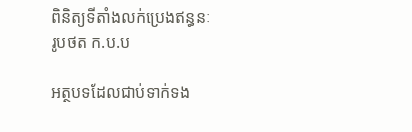ពិនិត្យទីតាំងលក់ប្រេងឥន្ធនៈ រូបថត ក.ប.ប

អត្ថបទដែលជាប់ទាក់ទង